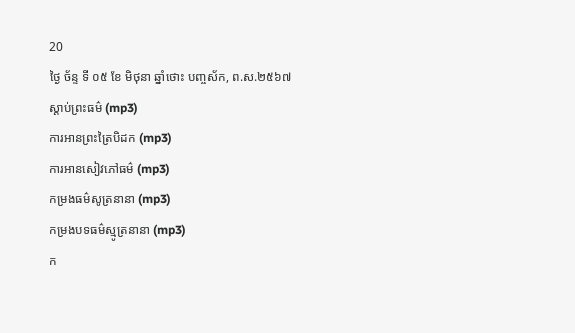20
ថ្ងៃ ច័ន្ទ ទី ០៥ ខែ មិថុនា ឆ្នាំថោះ បញ្ចស័ក, ព.ស.២៥៦៧
ស្តាប់ព្រះធម៌ (mp3)
ការអានព្រះត្រៃបិដក (mp3)
ការអានសៀវភៅធម៌ (mp3)
កម្រងធម៌សូត្រនានា (mp3)
កម្រងបទធម៌ស្មូត្រនានា (mp3)
ក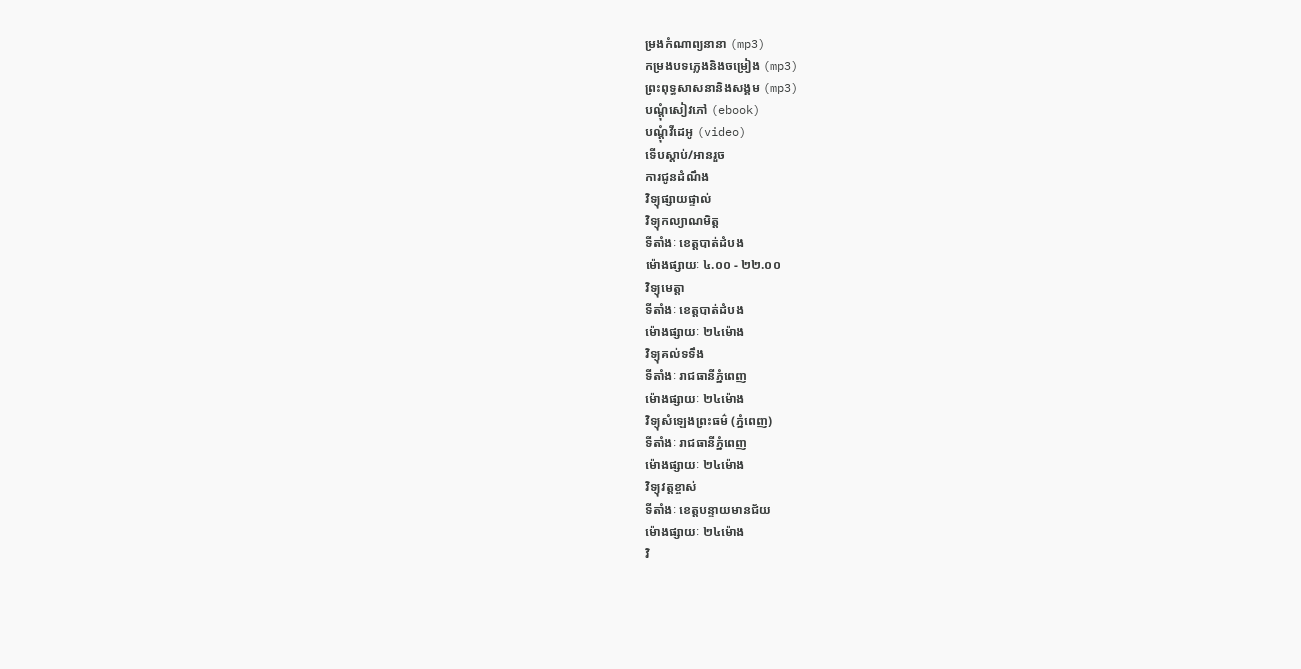ម្រងកំណាព្យនានា (mp3)
កម្រងបទភ្លេងនិងចម្រៀង (mp3)
ព្រះពុទ្ធសាសនានិងសង្គម (mp3)
បណ្តុំសៀវភៅ (ebook)
បណ្តុំវីដេអូ (video)
ទើបស្តាប់/អានរួច
ការជូនដំណឹង
វិទ្យុផ្សាយផ្ទាល់
វិទ្យុកល្យាណមិត្ត
ទីតាំងៈ ខេត្តបាត់ដំបង
ម៉ោងផ្សាយៈ ៤.០០ - ២២.០០
វិទ្យុមេត្តា
ទីតាំងៈ ខេត្តបាត់ដំបង
ម៉ោងផ្សាយៈ ២៤ម៉ោង
វិទ្យុគល់ទទឹង
ទីតាំងៈ រាជធានីភ្នំពេញ
ម៉ោងផ្សាយៈ ២៤ម៉ោង
វិទ្យុសំឡេងព្រះធម៌ (ភ្នំពេញ)
ទីតាំងៈ រាជធានីភ្នំពេញ
ម៉ោងផ្សាយៈ ២៤ម៉ោង
វិទ្យុវត្តខ្ចាស់
ទីតាំងៈ ខេត្តបន្ទាយមានជ័យ
ម៉ោងផ្សាយៈ ២៤ម៉ោង
វិ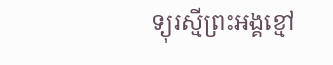ទ្យុរស្មីព្រះអង្គខ្មៅ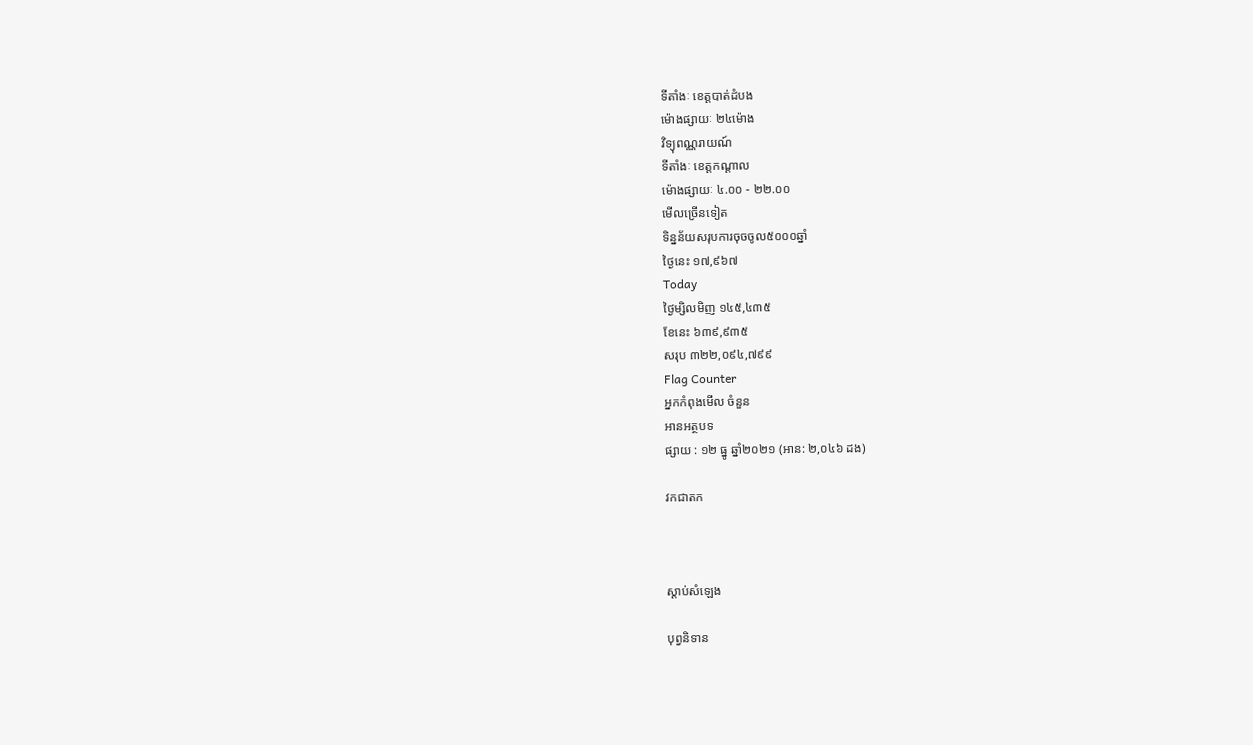ទីតាំងៈ ខេត្តបាត់ដំបង
ម៉ោងផ្សាយៈ ២៤ម៉ោង
វិទ្យុពណ្ណរាយណ៍
ទីតាំងៈ ខេត្តកណ្តាល
ម៉ោងផ្សាយៈ ៤.០០ - ២២.០០
មើលច្រើនទៀត
ទិន្នន័យសរុបការចុចចូល៥០០០ឆ្នាំ
ថ្ងៃនេះ ១៧,៩៦៧
Today
ថ្ងៃម្សិលមិញ ១៤៥,៤៣៥
ខែនេះ ៦៣៩,៩៣៥
សរុប ៣២២,០៩៤,៧៩៩
Flag Counter
អ្នកកំពុងមើល ចំនួន
អានអត្ថបទ
ផ្សាយ : ១២ ធ្នូ ឆ្នាំ២០២១ (អាន: ២,០៤៦ ដង)

វកជាតក



ស្តាប់សំឡេង

បុព្វនិទាន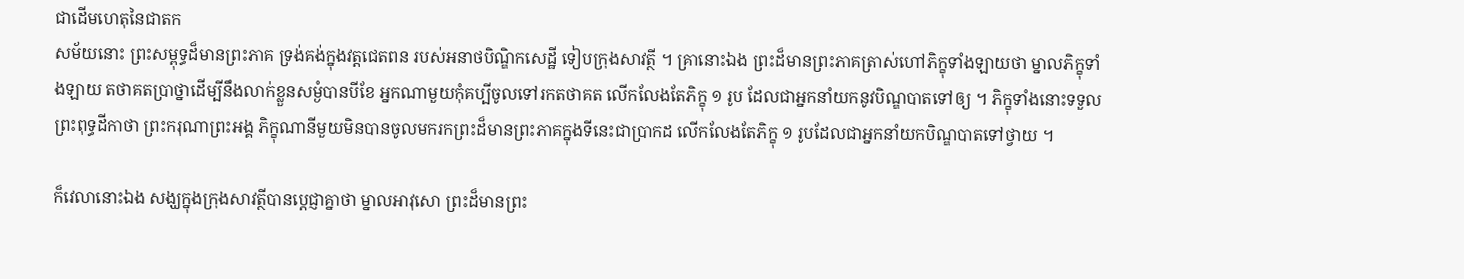ជាដើមហេតុនៃជាតក
សម័យនោះ ព្រះសម្ពុទ្ធដ៏មានព្រះភាគ ទ្រង់គង់ក្នុងវត្ដជេតពន របស់អនាថបិណ្ឌិកសេដ្ឋី ទៀបក្រុងសាវត្ថី ។ គ្រានោះឯង ព្រះដ៏មានព្រះភាគត្រាស់ហៅភិក្ខុទាំងឡាយថា ម្នាលភិក្ខុទាំងឡាយ តថាគតប្រាថ្នាដើម្បីនឹងលាក់ខ្លួនសម្ងំបានបីខែ អ្នកណាមួយកុំគប្បីចូលទៅរកតថាគត លើកលែងតែភិក្ខុ ១ រូប ដែលជាអ្នកនាំយកនូវបិណ្ឌបាតទៅឲ្យ ។ ភិក្ខុទាំងនោះទទួលព្រះពុទ្ធដីកាថា ព្រះករុណាព្រះអង្គ ភិក្ខុណានីមួយមិនបានចូលមករកព្រះដ៏មានព្រះភាគក្នុងទីនេះជាប្រាកដ លើកលែងតែភិក្ខុ ១ រូបដែលជាអ្នកនាំយកបិណ្ឌបាតទៅថ្វាយ ។

ក៏វេលានោះឯង សង្ឃក្នុងក្រុងសាវត្ថីបានប្ដេជ្ញាគ្នាថា ម្នាលអាវុសោ ព្រះដ៏មានព្រះ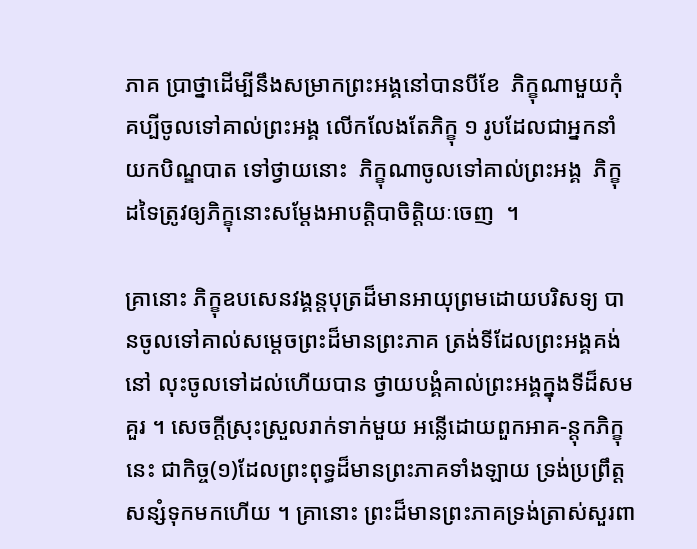ភាគ ប្រាថ្នាដើម្បីនឹងសម្រាកព្រះអង្គនៅបានបីខែ  ភិក្ខុណាមួយកុំគប្បីចូលទៅគាល់ព្រះអង្គ លើកលែងតែភិក្ខុ ១ រូបដែលជាអ្នកនាំយកបិណ្ឌបាត ទៅថ្វាយនោះ  ភិក្ខុណាចូលទៅគាល់ព្រះអង្គ  ភិក្ខុដទៃត្រូវឲ្យភិក្ខុនោះសម្តែងអាបត្ដិបាចិត្ដិយៈចេញ  ។

គ្រានោះ ភិក្ខុឧបសេនវង្គន្ដបុត្រដ៏មានអាយុព្រមដោយបរិសទ្យ បានចូលទៅគាល់សម្ដេចព្រះដ៏មានព្រះភាគ ត្រង់ទីដែលព្រះអង្គគង់នៅ លុះចូលទៅដល់ហើយបាន ថ្វាយបង្គំគាល់ព្រះអង្គក្នុងទីដ៏សមគួរ ។ សេចក្ដីស្រុះស្រួលរាក់ទាក់មួយ អន្លើដោយពួកអាគ-ន្ដុកភិក្ខុនេះ ជាកិច្ច(១)ដែលព្រះពុទ្ធដ៏មានព្រះភាគទាំងឡាយ ទ្រង់ប្រព្រឹត្ដសន្សំទុកមកហើយ ។ គ្រានោះ ព្រះដ៏មានព្រះភាគទ្រង់ត្រាស់សួរពា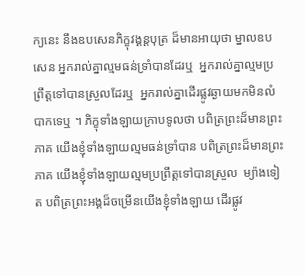ក្យនេះ នឹងឧបសេនភិក្ខុវង្គន្ដបុត្រ ដ៏មានអាយុថា ម្នាលឧបសេន អ្នករាល់គ្នាល្មមធន់ទ្រាំបានដែរឬ  អ្នករាល់គ្នាល្មមប្រព្រឹត្ដទៅបានស្រួលដែរឬ  អ្នករាល់គ្នាដើរផ្លូវឆ្ងាយមកមិនលំបាកទេឬ ។ ភិក្ខុទាំងឡាយក្រាបទូលថា បពិត្រព្រះដ៏មានព្រះភាគ យើងខ្ញុំទាំងឡាយល្មមធន់ទ្រាំបាន បពិត្រព្រះដ៏មានព្រះភាគ យើងខ្ញុំទាំងឡាយល្មមប្រព្រឹត្ដទៅបានស្រួល  ម្យ៉ាងទៀត បពិត្រព្រះអង្គដ៏ចម្រើនយើងខ្ញុំទាំងឡាយ ដើរផ្លូវ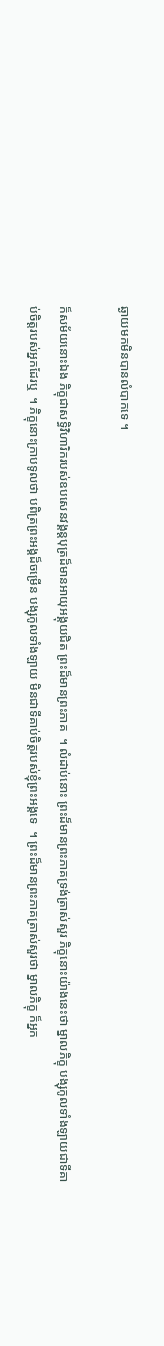ឆ្ងាយមកមិនបានលំបាកទេ ។

ក៏សម័យនោះឯង ភិក្ខុជាសទ្ធិវិហារិករបស់ឧបសេនវង្គន្ដបុត្រដ៏មានអាយុអង្គុយជិត ព្រះដ៏មានព្រះភាគ  ។ លំដាប់នោះ ព្រះដ៏មានព្រះភាគទ្រង់ត្រាស់សួរ ភិក្ខុនោះយ៉ាងនេះថា ម្នាលភិក្ខុ បង្សុកូលទាំងឡាយជាទីគាប់ចិត្ដរបស់អ្នកដែរឬ  ។ ភិក្ខុនោះក្រាបទូលថា បពិត្រព្រះអង្គដ៏ចម្រើន បង្សុកូលទាំងឡាយ មិនជាទីគាប់ចិត្ដរបស់ខ្ញុំព្រះអង្គទេ  ។ ព្រះដ៏មានព្រះភាគត្រាស់សួរថា ម្នាលភិក្ខុ ក៏អ្នក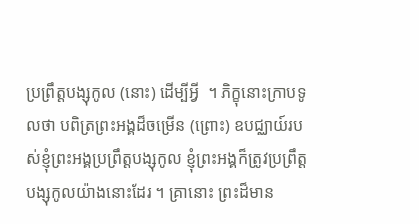ប្រព្រឹត្ដបង្សុកូល (នោះ) ដើម្បីអ្វី  ។ ភិក្ខុនោះក្រាបទូលថា បពិត្រព្រះអង្គដ៏ចម្រើន (ព្រោះ) ឧបជ្ឈាយ៍របស់ខ្ញុំព្រះអង្គប្រព្រឹត្ដបង្សុកូល ខ្ញុំព្រះអង្គក៏ត្រូវប្រព្រឹត្ដបង្សុកូលយ៉ាងនោះដែរ ។ គ្រានោះ ព្រះដ៏មាន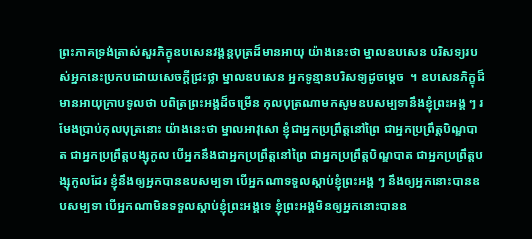ព្រះភាគទ្រង់ត្រាស់សួរភិក្ខុឧបសេនវង្គន្ដបុត្រដ៏មានអាយុ យ៉ាងនេះថា ម្នាលឧបសេន បរិសទ្យរបស់អ្នកនេះប្រកបដោយសេចក្ដីជ្រះថ្លា ម្នាលឧបសេន អ្នកទូន្មានបរិសទ្យដូចម្ដេច  ។ ឧបសេនភិក្ខុដ៏មានអាយុក្រាបទូលថា បពិត្រព្រះអង្គដ៏ចម្រើន កុលបុត្រណាមកសូមឧបសម្បទានឹងខ្ញុំព្រះអង្គ ៗ រមែងប្រាប់កុលបុត្រនោះ យ៉ាងនេះថា ម្នាលអាវុសោ ខ្ញុំជាអ្នកប្រព្រឹត្ដនៅព្រៃ ជាអ្នកប្រព្រឹត្ដបិណ្ឌបាត ជាអ្នកប្រព្រឹត្ដបង្សុកូល បើអ្នកនឹងជាអ្នកប្រព្រឹត្ដនៅព្រៃ ជាអ្នកប្រព្រឹត្ដបិណ្ឌបាត ជាអ្នកប្រព្រឹត្ដបង្សុកូលដែរ ខ្ញុំនឹងឲ្យអ្នកបានឧបសម្បទា បើអ្នកណាទទួលស្ដាប់ខ្ញុំព្រះអង្គ ៗ នឹងឲ្យអ្នកនោះបានឧបសម្បទា បើអ្នកណាមិនទទួលស្ដាប់ខ្ញុំព្រះអង្គទេ ខ្ញុំព្រះអង្គមិនឲ្យអ្នកនោះបានឧ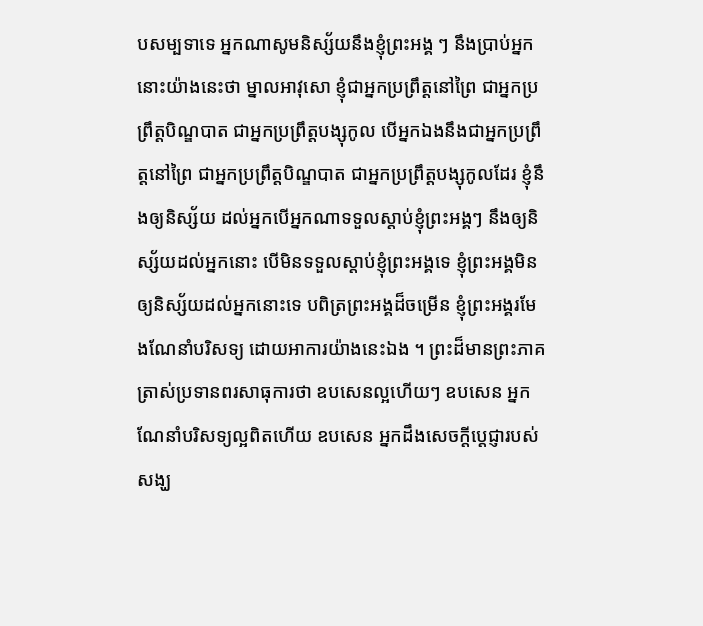បសម្បទាទេ អ្នកណាសូមនិស្ស័យនឹងខ្ញុំព្រះអង្គ ៗ នឹងប្រាប់អ្នកនោះយ៉ាងនេះថា ម្នាលអាវុសោ ខ្ញុំជាអ្នកប្រព្រឹត្ដនៅព្រៃ ជាអ្នកប្រព្រឹត្ដបិណ្ឌបាត ជាអ្នកប្រព្រឹត្ដបង្សុកូល បើអ្នកឯងនឹងជាអ្នកប្រព្រឹត្ដនៅព្រៃ ជាអ្នកប្រព្រឹត្ដបិណ្ឌបាត ជាអ្នកប្រព្រឹត្ដបង្សុកូលដែរ ខ្ញុំនឹងឲ្យនិស្ស័យ ដល់អ្នកបើអ្នកណាទទួលស្ដាប់ខ្ញុំព្រះអង្គៗ នឹងឲ្យនិស្ស័យដល់អ្នកនោះ បើមិនទទួលស្ដាប់ខ្ញុំព្រះអង្គទេ ខ្ញុំព្រះអង្គមិនឲ្យនិស្ស័យដល់អ្នកនោះទេ បពិត្រព្រះអង្គដ៏ចម្រើន ខ្ញុំព្រះអង្គរមែងណែនាំបរិសទ្យ ដោយអាការយ៉ាងនេះឯង ។ ព្រះដ៏មានព្រះភាគត្រាស់ប្រទានពរសាធុការថា ឧបសេនល្អហើយៗ ឧបសេន អ្នកណែនាំបរិសទ្យល្អពិតហើយ ឧបសេន អ្នកដឹងសេចក្ដីប្ដេជ្ញារបស់សង្ឃ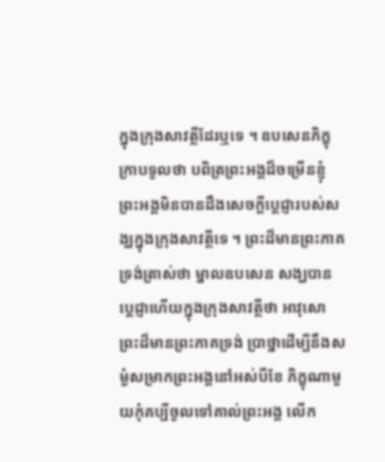ក្នុងក្រុងសាវត្ថីដែរឬទេ ។ ឧបសេនភិក្ខុក្រាបទូលថា បពិត្រព្រះអង្គដ៏ចម្រើនខ្ញុំព្រះអង្គមិនបានដឹងសេចក្ដីប្ដេជ្ញារបស់សង្ឃក្នុងក្រុងសាវត្ថីទេ ។ ព្រះដ៏មានព្រះភាគទ្រង់ត្រាស់ថា ម្នាលឧបសេន សង្ឃបានប្ដេជ្ញាហើយក្នុងក្រុងសាវត្ថីថា អាវុសោ ព្រះដ៏មានព្រះភាគទ្រង់ ប្រាថ្នាដើម្បីនឹងសម្ងំសម្រាកព្រះអង្គនៅអស់បីខែ ភិក្ខុណាមួយកុំគប្បីចូលទៅគាល់ព្រះអង្គ លើក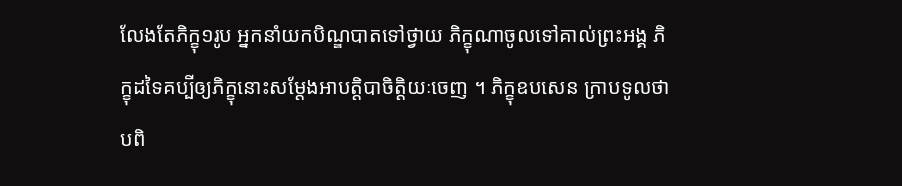លែងតែភិក្ខុ១រូប អ្នកនាំយកបិណ្ឌបាតទៅថ្វាយ ភិក្ខុណាចូលទៅគាល់ព្រះអង្គ ភិក្ខុដទៃគប្បីឲ្យភិក្ខុនោះសម្តែងអាបត្ដិបាចិត្ដិយៈចេញ ។ ភិក្ខុឧបសេន ក្រាបទូលថា បពិ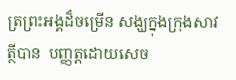ត្រព្រះអង្គដ៏ចម្រើន សង្ឃក្នុងក្រុងសាវត្ថីបាន  បញ្ញត្ដដោយសេច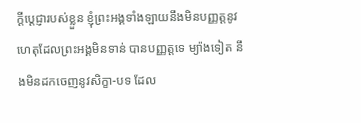ក្ដីប្ដេជ្ញារបស់ខ្លួន ខ្ញុំព្រះអង្គទាំងឡាយនឹងមិនបញ្ញត្ដនូវហេតុដែលព្រះអង្គមិនទាន់ បានបញ្ញត្ដទេ ម្យ៉ាងទៀត នឹងមិនដកចេញនូវសិក្ខា-បទ ដែល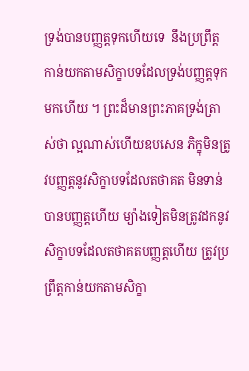ទ្រង់បានបញ្ញត្ដទុកហើយទេ  នឹងប្រព្រឹត្ដកាន់យកតាមសិក្ខាបទដែលទ្រង់បញ្ញត្ដទុកមកហើយ ។ ព្រះដ៏មានព្រះភាគទ្រង់ត្រាស់ថា ល្អណាស់ហើយឧបសេន ភិក្ខុមិនត្រូវបញ្ញត្ដនូវសិក្ខាបទដែលតថាគត មិនទាន់បានបញ្ញត្ដហើយ ម្យ៉ាងទៀតមិនត្រូវដកនូវសិក្ខាបទដែលតថាគតបញ្ញត្ដហើយ ត្រូវប្រព្រឹត្ដកាន់យកតាមសិក្ខា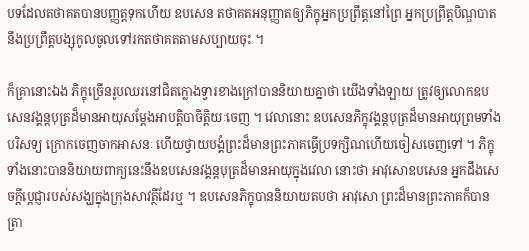បទដែលតថាគតបានបញ្ញត្ដទុកហើយ ឧបសេន តថាគតអនុញ្ញាតឲ្យភិក្ខុអ្នកប្រព្រឹត្ដនៅព្រៃ អ្នកប្រព្រឹត្ដបិណ្ឌបាត នឹងប្រព្រឹត្ដបង្សុកូលចូលទៅរកតថាគតតាមសប្បាយចុះ ។

ក៏គ្រានោះឯង ភិក្ខុច្រើនរូបឈរនៅជិតក្លោងទ្វារខាងក្រៅបាននិយាយគ្នាថា យើងទាំងឡាយ ត្រូវឲ្យលោកឧបសេនវង្គន្ដបុត្រដ៏មានអាយុសម្តែងអាបត្ដិបាចិត្ដិយៈចេញ ។ វេលានោះ ឧបសេនភិក្ខុវង្គន្ដបុត្រដ៏មានអាយុព្រមទាំងបរិសទ្យ ក្រោកចេញចាកអាសនៈ ហើយថ្វាយបង្គំព្រះដ៏មានព្រះភាគធ្វើប្រទក្សិណហើយចៀសចេញទៅ ។ ភិក្ខុទាំងនោះបាននិយាយពាក្យនេះនឹងឧបសេនវង្គន្ដបុត្រដ៏មានអាយុក្នុងវេលា នោះថា អាវុសោឧបសេន អ្នកដឹងសេចក្ដីប្ដេជ្ញារបស់សង្ឃក្នុងក្រុងសាវត្ថីដែរឬ ។ ឧបសេនភិក្ខុបាននិយាយតបថា អាវុសោ ព្រះដ៏មានព្រះភាគក៏បានត្រា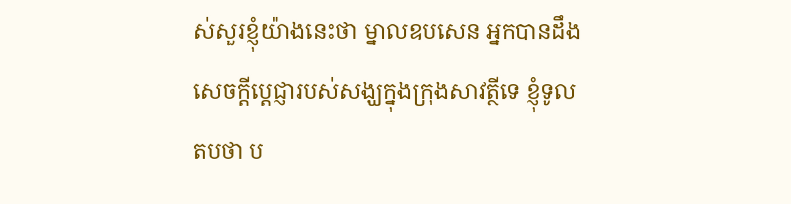ស់សួរខ្ញុំយ៉ាងនេះថា ម្នាលឧបសេន អ្នកបានដឹងសេចក្ដីប្ដេជ្ញារបស់សង្ឃក្នុងក្រុងសាវត្ថីទេ ខ្ញុំទូលតបថា ប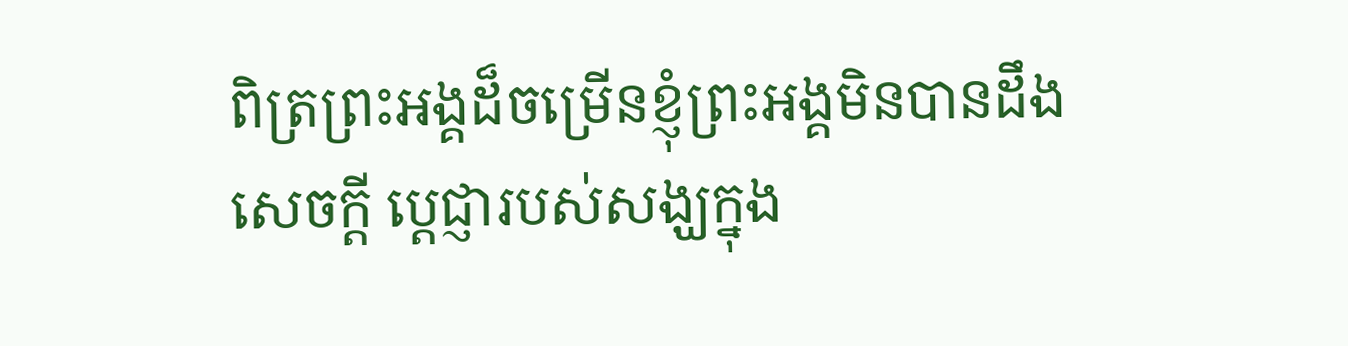ពិត្រព្រះអង្គដ៏ចម្រើនខ្ញុំព្រះអង្គមិនបានដឹងសេចក្ដី ប្ដេជ្ញារបស់សង្ឃក្នុង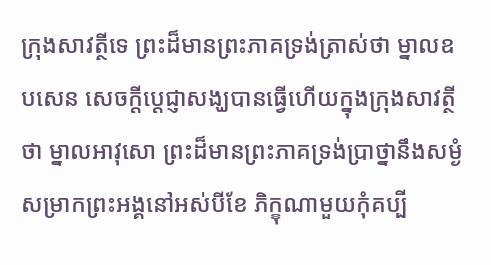ក្រុងសាវត្ថីទេ ព្រះដ៏មានព្រះភាគទ្រង់ត្រាស់ថា ម្នាលឧបសេន សេចក្ដីប្ដេជ្ញាសង្ឃបានធ្វើហើយក្នុងក្រុងសាវត្ថីថា ម្នាលអាវុសោ ព្រះដ៏មានព្រះភាគទ្រង់ប្រាថ្នានឹងសម្ងំសម្រាកព្រះអង្គនៅអស់បីខែ ភិក្ខុណាមួយកុំគប្បី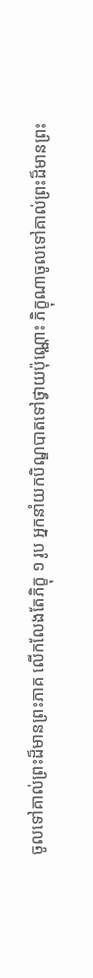ចូលទៅគាល់ព្រះដ៏មានព្រះភាគ លើកលែងតែភិក្ខុ ១ រូប អ្នកនាំយកបិណ្ឌបាតទៅថ្វាយប៉ុណ្ណោះ ភិក្ខុណាចូលទៅគាល់ព្រះដ៏មានព្រះ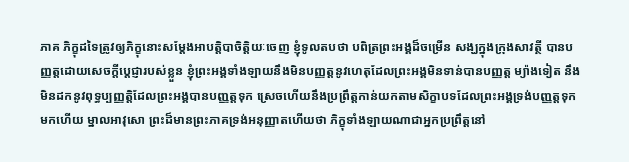ភាគ ភិក្ខុដទៃត្រូវឲ្យភិក្ខុនោះសម្តែងអាបត្ដិបាចិត្ដិយៈចេញ ខ្ញុំទូលតបថា បពិត្រព្រះអង្គដ៏ចម្រើន សង្ឃក្នុងក្រុងសាវត្ថី បានបញ្ញត្ដដោយសេចក្ដីប្ដេជ្ញារបស់ខ្លួន ខ្ញុំព្រះអង្គទាំងឡាយនឹងមិនបញ្ញត្ដនូវហេតុដែលព្រះអង្គមិនទាន់បានបញ្ញត្ដ ម្យ៉ាងទៀត នឹងមិនដកនូវពុទ្ធប្បញ្ញត្ដិដែលព្រះអង្គបានបញ្ញត្ដទុក ស្រេចហើយនឹងប្រព្រឹត្ដកាន់យកតាមសិក្ខាបទដែលព្រះអង្គទ្រង់បញ្ញត្ដទុកមកហើយ ម្នាលអាវុសោ ព្រះដ៏មានព្រះភាគទ្រង់អនុញ្ញាតហើយថា ភិក្ខុទាំងឡាយណាជាអ្នកប្រព្រឹត្ដនៅ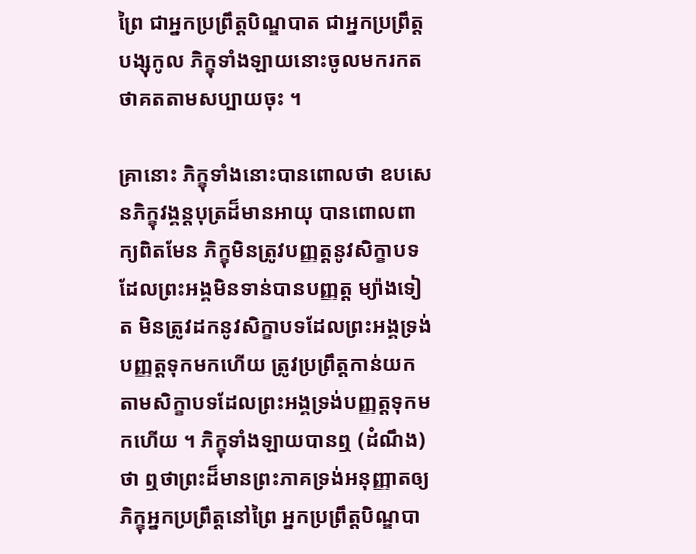ព្រៃ ជាអ្នកប្រព្រឹត្ដបិណ្ឌបាត ជាអ្នកប្រព្រឹត្ដបង្សុកូល ភិក្ខុទាំងឡាយនោះចូលមករកតថាគតតាមសប្បាយចុះ ។

គ្រានោះ ភិក្ខុទាំងនោះបានពោលថា ឧបសេនភិក្ខុវង្គន្ដបុត្រដ៏មានអាយុ បានពោលពាក្យពិតមែន ភិក្ខុមិនត្រូវបញ្ញត្ដនូវសិក្ខាបទដែលព្រះអង្គមិនទាន់បានបញ្ញត្ដ ម្យ៉ាងទៀត មិនត្រូវដកនូវសិក្ខាបទដែលព្រះអង្គទ្រង់បញ្ញត្ដទុកមកហើយ ត្រូវប្រព្រឹត្ដកាន់យកតាមសិក្ខាបទដែលព្រះអង្គទ្រង់បញ្ញត្ដទុកមកហើយ ។ ភិក្ខុទាំងឡាយបានឮ (ដំណឹង)ថា ឮថាព្រះដ៏មានព្រះភាគទ្រង់អនុញ្ញាតឲ្យភិក្ខុអ្នកប្រព្រឹត្ដនៅព្រៃ អ្នកប្រព្រឹត្ដបិណ្ឌបា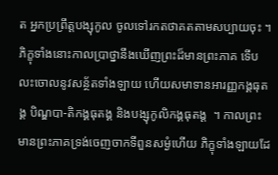ត អ្នកប្រព្រឹត្ដបង្សុកូល ចូលទៅរកតថាគតតាមសប្បាយចុះ ។ ភិក្ខុទាំងនោះកាលប្រាថ្នានឹងឃើញព្រះដ៏មានព្រះភាគ ទើបលះចោលនូវសន្ថ័តទាំងឡាយ ហើយសមាទានអារញ្ញកង្គធុតង្គ បិណ្ឌបា-តិកង្គធុតង្គ និងបង្សុកូលិកង្គធុតង្ដ  ។ កាលព្រះមានព្រះភាគទ្រង់ចេញចាកទីពួនសម្ងំហើយ ភិក្ខុទាំងឡាយដែ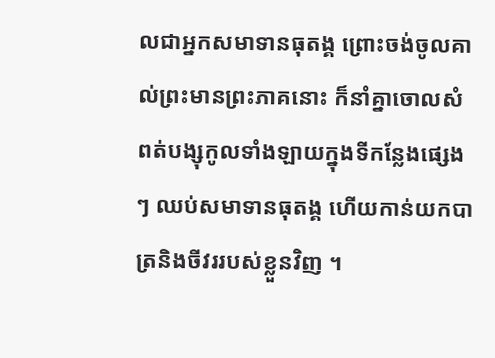លជាអ្នកសមាទានធុតង្គ ព្រោះចង់ចូលគាល់ព្រះមានព្រះភាគនោះ ក៏នាំគ្នាចោលសំពត់បង្សុកូលទាំងឡាយក្នុងទីកន្លែងផ្សេងៗ ឈប់សមាទានធុតង្គ ហើយកាន់យកបាត្រនិងចីវររបស់ខ្លួនវិញ ។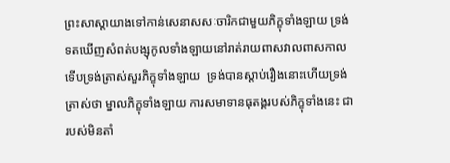ព្រះសាស្ដាយាងទៅកាន់សេនាសសៈចារិកជាមួយភិក្ខុទាំងឡាយ ទ្រង់ទតឃើញសំពត់បង្សុកូលទាំងឡាយនៅរាត់រាយពាសវាលពាសកាល ទើបទ្រង់ត្រាស់សួរភិក្ខុទាំងឡាយ  ទ្រង់បានស្ដាប់រឿងនោះហើយទ្រង់ត្រាស់ថា ម្នាលភិក្ខុទាំងឡាយ ការសមាទានធុតង្គរបស់ភិក្ខុទាំងនេះ ជារបស់មិនតាំ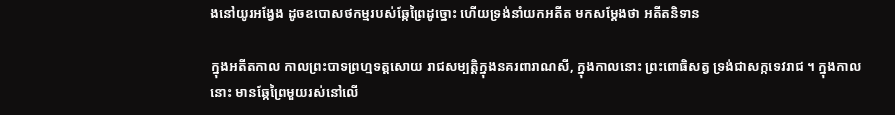ងនៅយូរអង្វែង ដូចឧបោសថកម្មរបស់ឆ្កែព្រៃដូច្នោះ ហើយទ្រង់នាំយកអតីត មកសម្ដែងថា អតីតនិទាន

ក្នុងអតីតកាល កាលព្រះបាទព្រហ្មទត្តសោយ រាជសម្បត្តិក្នុងនគរពារាណសី, ក្នុងកាលនោះ ព្រះពោធិសត្វ ទ្រង់ជាសក្កទេវរាជ ។ ក្នុងកាលនោះ មានឆ្កែព្រៃមួយរស់នៅលើ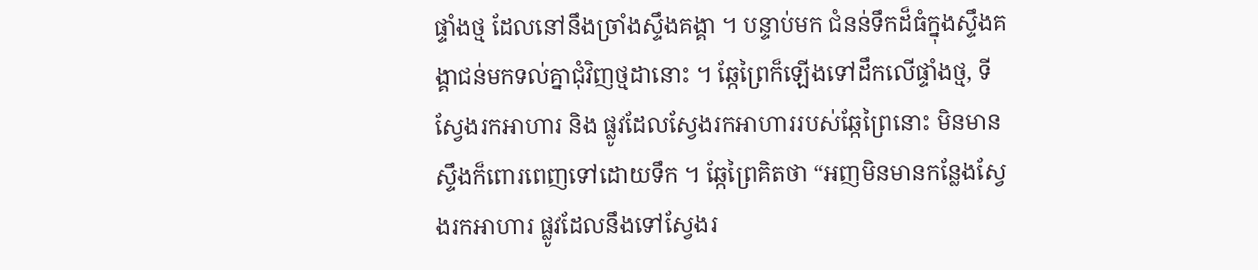ផ្ទាំងថ្ម ដែលនៅនឹងច្រាំងស្ទឹងគង្គា ។ បន្ទាប់មក ជំនន់ទឹកដ៏ធំក្នុងស្ទឹងគង្គាជន់មកទល់គ្នាជុំវិញថ្មដានោះ ។ ឆ្កែព្រៃក៏ឡើងទៅដឹកលើផ្ទាំងថ្ម, ទីស្វែងរកអាហារ និង ផ្លូវដែលស្វែងរកអាហាររបស់ឆ្កែព្រៃនោះ មិនមាន ស្ទឹងក៏ពោរពេញទៅដោយទឹក ។ ឆ្កែព្រៃគិតថា “អញមិនមានកន្លែងស្វែងរកអាហារ ផ្លូវដែលនឹងទៅស្វែងរ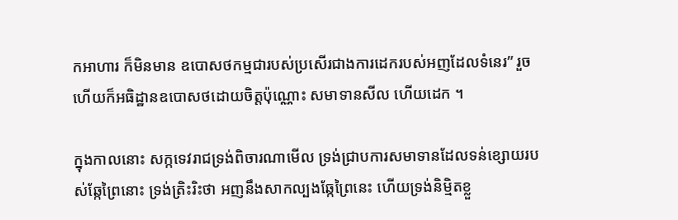កអាហារ ក៏មិនមាន ឧបោសថកម្មជារបស់ប្រសើរជាងការដេករបស់អញដែលទំនេរ” រួចហើយក៏អធិដ្ឋានឧបោសថដោយចិត្តប៉ុណ្ណោះ សមាទានសីល ហើយដេក ។

ក្នុងកាលនោះ សក្កទេវរាជទ្រង់ពិចារណាមើល ទ្រង់ជ្រាបការសមាទានដែលទន់ខ្សោយរបស់ឆ្កែព្រៃនោះ ទ្រង់ត្រិះរិះថា អញនឹងសាកល្បងឆ្កែព្រៃនេះ ហើយទ្រង់និម្មិតខ្លួ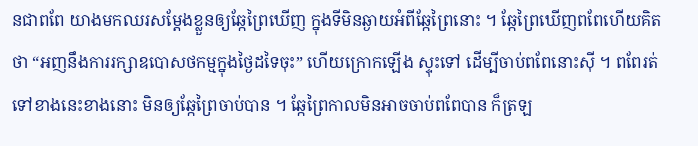នជាពពែ យាងមកឈរសម្ដែងខ្លួនឲ្យឆ្កែព្រៃឃើញ ក្នុងទីមិនឆ្ងាយអំពីឆ្កែព្រៃនោះ ។ ឆ្កែព្រៃឃើញពពែហើយគិតថា “អញនឹងការរក្សាឧបោសថកម្មក្នុងថ្ងៃដទៃចុះ” ហើយក្រោកឡើង ស្ទុះទៅ ដើម្បីចាប់ពពែនោះស៊ី ។ ពពែរត់ទៅខាងនេះខាងនោះ មិនឲ្យឆ្កែព្រៃចាប់បាន ។ ឆ្កែព្រៃកាលមិនអាចចាប់ពពែបាន ក៏ត្រឡ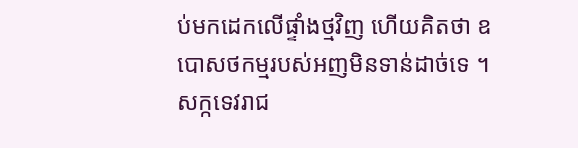ប់មកដេកលើផ្ទាំងថ្មវិញ ហើយគិតថា ឧបោសថកម្មរបស់អញមិនទាន់ដាច់ទេ ។ សក្កទេវរាជ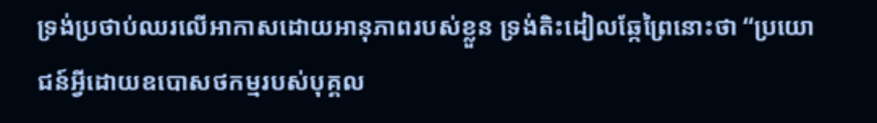ទ្រង់ប្រថាប់ឈរលើអាកាសដោយអានុភាពរបស់ខ្លួន ទ្រង់តិះដៀលឆ្កែព្រៃនោះថា “ប្រយោជន៍អ្វីដោយឧបោសថកម្មរបស់បុគ្គល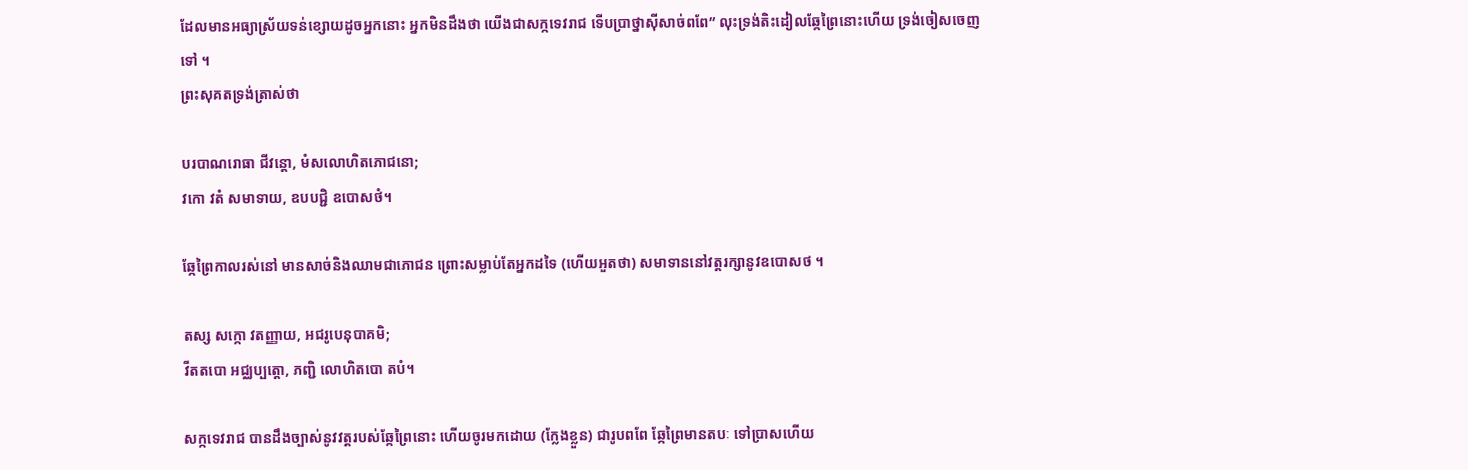ដែលមានអធ្យាស្រ័យទន់ខ្សោយដូចអ្នកនោះ អ្នកមិនដឹងថា យើងជាសក្កទេវរាជ ទើបប្រាថ្នាស៊ីសាច់ពពែ” លុះទ្រង់តិះដៀលឆ្កែព្រៃនោះហើយ ទ្រង់ចៀសចេញទៅ ។
ព្រះសុគតទ្រង់ត្រាស់ថា

បរបាណរោធា ជីវន្តោ, មំសលោហិតភោជនោ;
វកោ វតំ សមាទាយ, ឧបបជ្ជិ ឧបោសថំ។

ឆ្កែព្រៃកាលរស់នៅ មានសាច់និងឈាមជាភោជន ព្រោះសម្លាប់តែអ្នកដទៃ (ហើយអួតថា) សមាទាននៅវត្តរក្សានូវឧបោសថ ។

តស្ស សក្កោ វតញ្ញាយ, អជរូបេនុបាគមិ;
វីតតបោ អជ្ឈប្បត្តោ, ភញ្ជិ លោហិតបោ តបំ។

សក្កទេវរាជ បានដឹងច្បាស់នូវវត្តរបស់ឆ្កែព្រៃនោះ ហើយចូរមកដោយ (ក្លែងខ្លួន) ជារូបពពែ ឆ្កែព្រៃមានតបៈ ទៅប្រាសហើយ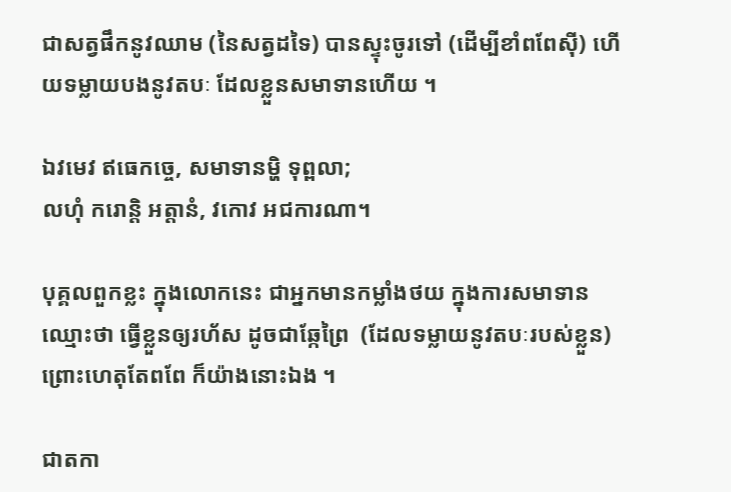ជាសត្វផឹកនូវឈាម (នៃសត្វដទៃ) បានស្ទុះចូរទៅ (ដើម្បីខាំពពែស៊ី) ហើយទម្លាយបងនូវតបៈ ដែលខ្លួនសមាទានហើយ ។

ឯវមេវ ឥធេកច្ចេ, សមាទានម្ហិ ទុព្ពលា;
លហុំ ករោន្តិ អត្តានំ, វកោវ អជការណា។

បុគ្គលពួកខ្លះ ក្នុងលោកនេះ ជាអ្នកមានកម្លាំងថយ ក្នុងការសមាទាន ឈ្មោះថា ធ្វើខ្លួនឲ្យរហ័ស ដូចជាឆ្កែព្រៃ  (ដែលទម្លាយនូវតបៈរបស់ខ្លួន) ព្រោះហេតុតែពពែ ក៏យ៉ាងនោះឯង ។

ជាតកា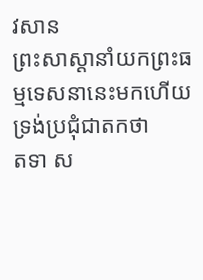វសាន
ព្រះសាស្ដានាំយកព្រះធម្មទេសនានេះមកហើយ ទ្រង់ប្រជុំជាតកថា
តទា ស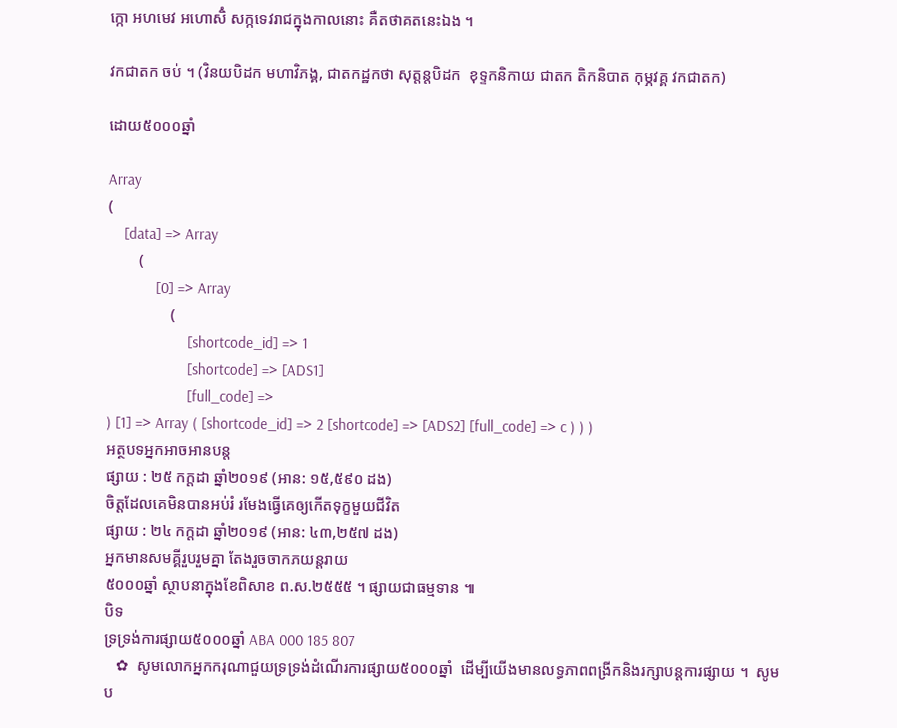ក្កោ អហមេវ អហោសិំ សក្កទេវរាជក្នុងកាលនោះ គឺតថាគតនេះឯង ។

វកជាតក ចប់ ។ (វិនយបិដក មហាវិភង្គ, ជាតកដ្ឋកថា សុត្តន្តបិដក  ខុទ្ទកនិកាយ ជាតក តិកនិបាត កុម្ភវគ្គ វកជាតក)

ដោយ៥០០០ឆ្នាំ

Array
(
    [data] => Array
        (
            [0] => Array
                (
                    [shortcode_id] => 1
                    [shortcode] => [ADS1]
                    [full_code] =>
) [1] => Array ( [shortcode_id] => 2 [shortcode] => [ADS2] [full_code] => c ) ) )
អត្ថបទអ្នកអាចអានបន្ត
ផ្សាយ : ២៥ កក្តដា ឆ្នាំ២០១៩ (អាន: ១៥,៥៩០ ដង)
ចិត្តដែលគេមិនបានអប់រំ រមែងធ្វើគេឲ្យកើតទុក្ខមួយជីវិត
ផ្សាយ : ២៤ កក្តដា ឆ្នាំ២០១៩ (អាន: ៤៣,២៥៧ ដង)
អ្នកមានសមគ្គីរួបរួមគ្នា តែងរួចចាកភយន្តរាយ
៥០០០ឆ្នាំ ស្ថាបនាក្នុងខែពិសាខ ព.ស.២៥៥៥ ។ ផ្សាយជាធម្មទាន ៕
បិទ
ទ្រទ្រង់ការផ្សាយ៥០០០ឆ្នាំ ABA 000 185 807
   ✿  សូមលោកអ្នកករុណាជួយទ្រទ្រង់ដំណើរការផ្សាយ៥០០០ឆ្នាំ  ដើម្បីយើងមានលទ្ធភាពពង្រីកនិងរក្សាបន្តការផ្សាយ ។  សូមប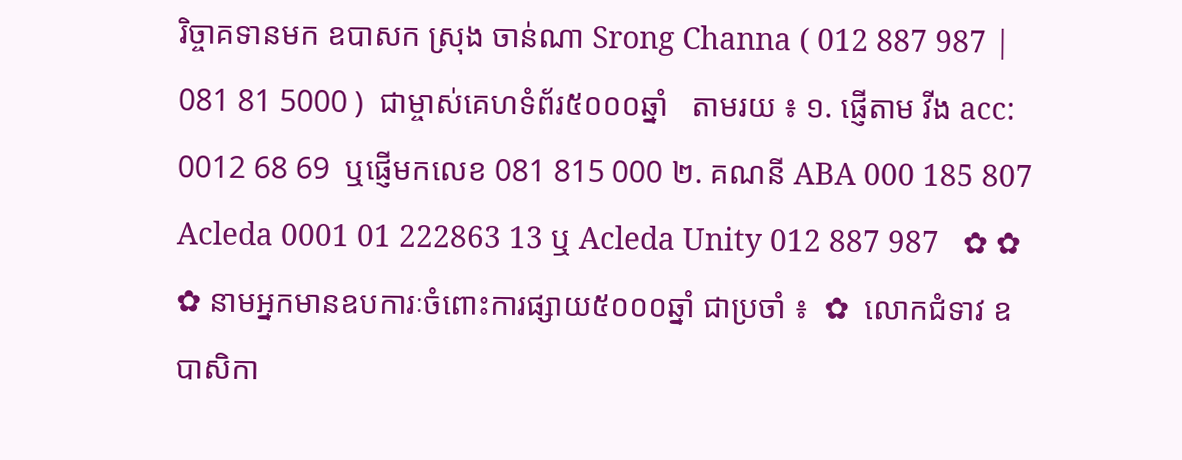រិច្ចាគទានមក ឧបាសក ស្រុង ចាន់ណា Srong Channa ( 012 887 987 | 081 81 5000 )  ជាម្ចាស់គេហទំព័រ៥០០០ឆ្នាំ   តាមរយ ៖ ១. ផ្ញើតាម វីង acc: 0012 68 69  ឬផ្ញើមកលេខ 081 815 000 ២. គណនី ABA 000 185 807 Acleda 0001 01 222863 13 ឬ Acleda Unity 012 887 987   ✿ ✿ ✿ នាមអ្នកមានឧបការៈចំពោះការផ្សាយ៥០០០ឆ្នាំ ជាប្រចាំ ៖  ✿  លោកជំទាវ ឧបាសិកា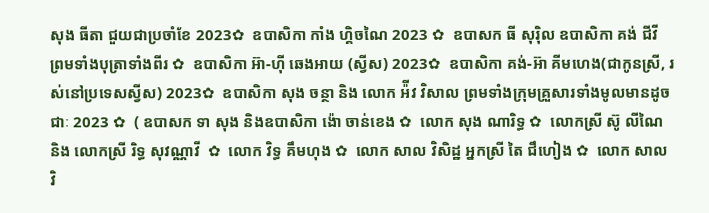សុង ធីតា ជួយជាប្រចាំខែ 2023✿  ឧបាសិកា កាំង ហ្គិចណៃ 2023 ✿  ឧបាសក ធី សុរ៉ិល ឧបាសិកា គង់ ជីវី ព្រមទាំងបុត្រាទាំងពីរ ✿  ឧបាសិកា អ៊ា-ហុី ឆេងអាយ (ស្វីស) 2023✿  ឧបាសិកា គង់-អ៊ា គីមហេង(ជាកូនស្រី, រស់នៅប្រទេសស្វីស) 2023✿  ឧបាសិកា សុង ចន្ថា និង លោក អ៉ីវ វិសាល ព្រមទាំងក្រុមគ្រួសារទាំងមូលមានដូចជាៈ 2023 ✿  ( ឧបាសក ទា សុង និងឧបាសិកា ង៉ោ ចាន់ខេង ✿  លោក សុង ណារិទ្ធ ✿  លោកស្រី ស៊ូ លីណៃ និង លោកស្រី រិទ្ធ សុវណ្ណាវី  ✿  លោក វិទ្ធ គឹមហុង ✿  លោក សាល វិសិដ្ឋ អ្នកស្រី តៃ ជឹហៀង ✿  លោក សាល វិ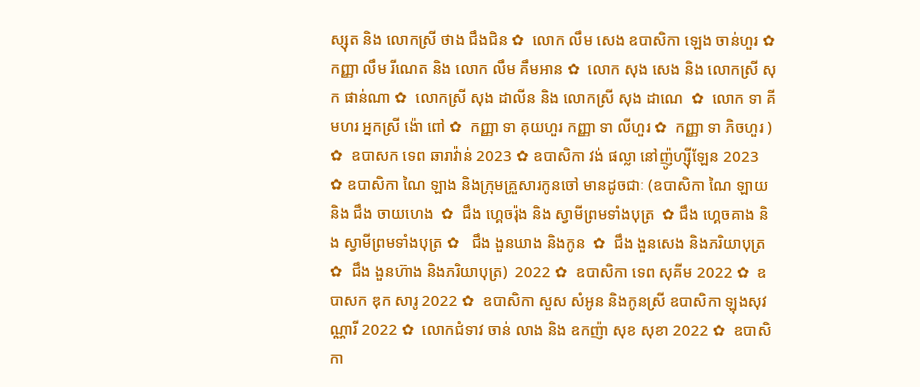ស្សុត និង លោកស្រី ថាង ជឹងជិន ✿  លោក លឹម សេង ឧបាសិកា ឡេង ចាន់ហួរ ✿  កញ្ញា លឹម រីណេត និង លោក លឹម គឹមអាន ✿  លោក សុង សេង និង លោកស្រី សុក ផាន់ណា ✿  លោកស្រី សុង ដាលីន និង លោកស្រី សុង ដាណេ  ✿  លោក ទា គីមហរ អ្នកស្រី ង៉ោ ពៅ ✿  កញ្ញា ទា គុយហួរ កញ្ញា ទា លីហួរ ✿  កញ្ញា ទា ភិចហួរ ) ✿  ឧបាសក ទេព ឆារាវ៉ាន់ 2023 ✿ ឧបាសិកា វង់ ផល្លា នៅញ៉ូហ្ស៊ីឡែន 2023  ✿ ឧបាសិកា ណៃ ឡាង និងក្រុមគ្រួសារកូនចៅ មានដូចជាៈ (ឧបាសិកា ណៃ ឡាយ និង ជឹង ចាយហេង  ✿  ជឹង ហ្គេចរ៉ុង និង ស្វាមីព្រមទាំងបុត្រ  ✿ ជឹង ហ្គេចគាង និង ស្វាមីព្រមទាំងបុត្រ ✿   ជឹង ងួនឃាង និងកូន  ✿  ជឹង ងួនសេង និងភរិយាបុត្រ ✿  ជឹង ងួនហ៊ាង និងភរិយាបុត្រ)  2022 ✿  ឧបាសិកា ទេព សុគីម 2022 ✿  ឧបាសក ឌុក សារូ 2022 ✿  ឧបាសិកា សួស សំអូន និងកូនស្រី ឧបាសិកា ឡុងសុវណ្ណារី 2022 ✿  លោកជំទាវ ចាន់ លាង និង ឧកញ៉ា សុខ សុខា 2022 ✿  ឧបាសិកា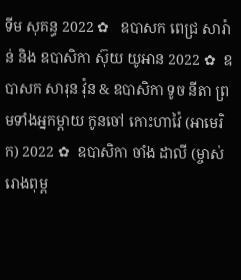ទីម សុគន្ធ 2022 ✿   ឧបាសក ពេជ្រ សារ៉ាន់ និង ឧបាសិកា ស៊ុយ យូអាន 2022 ✿  ឧបាសក សារុន វ៉ុន & ឧបាសិកា ទូច នីតា ព្រមទាំងអ្នកម្តាយ កូនចៅ កោះហាវ៉ៃ (អាមេរិក) 2022 ✿  ឧបាសិកា ចាំង ដាលី (ម្ចាស់រោងពុម្ព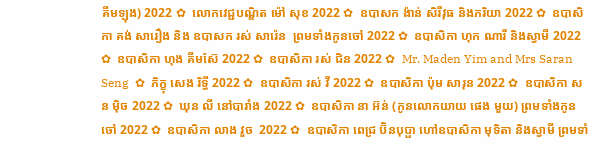គីមឡុង) 2022 ✿  លោកវេជ្ជបណ្ឌិត ម៉ៅ សុខ 2022 ✿  ឧបាសក ង៉ាន់ សិរីវុធ និងភរិយា 2022 ✿  ឧបាសិកា គង់ សារឿង និង ឧបាសក រស់ សារ៉េន  ព្រមទាំងកូនចៅ 2022 ✿  ឧបាសិកា ហុក ណារី និងស្វាមី 2022 ✿  ឧបាសិកា ហុង គីមស៊ែ 2022 ✿  ឧបាសិកា រស់ ជិន 2022 ✿  Mr. Maden Yim and Mrs Saran Seng  ✿  ភិក្ខុ សេង រិទ្ធី 2022 ✿  ឧបាសិកា រស់ វី 2022 ✿  ឧបាសិកា ប៉ុម សារុន 2022 ✿  ឧបាសិកា សន ម៉ិច 2022 ✿  ឃុន លី នៅបារាំង 2022 ✿  ឧបាសិកា នា អ៊ន់ (កូនលោកយាយ ផេង មួយ) ព្រមទាំងកូនចៅ 2022 ✿  ឧបាសិកា លាង វួច  2022 ✿  ឧបាសិកា ពេជ្រ ប៊ិនបុប្ផា ហៅឧបាសិកា មុទិតា និងស្វាមី ព្រមទាំ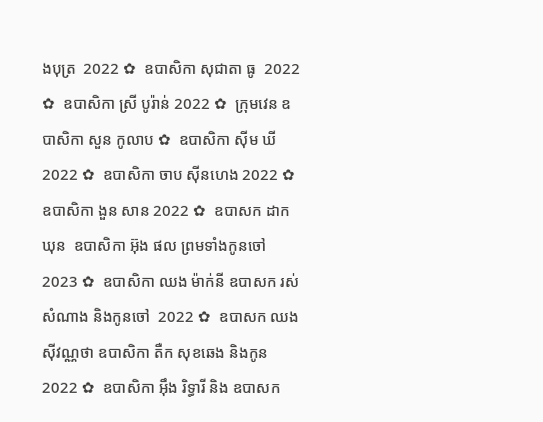ងបុត្រ  2022 ✿  ឧបាសិកា សុជាតា ធូ  2022 ✿  ឧបាសិកា ស្រី បូរ៉ាន់ 2022 ✿  ក្រុមវេន ឧបាសិកា សួន កូលាប ✿  ឧបាសិកា ស៊ីម ឃី 2022 ✿  ឧបាសិកា ចាប ស៊ីនហេង 2022 ✿  ឧបាសិកា ងួន សាន 2022 ✿  ឧបាសក ដាក ឃុន  ឧបាសិកា អ៊ុង ផល ព្រមទាំងកូនចៅ 2023 ✿  ឧបាសិកា ឈង ម៉ាក់នី ឧបាសក រស់ សំណាង និងកូនចៅ  2022 ✿  ឧបាសក ឈង សុីវណ្ណថា ឧបាសិកា តឺក សុខឆេង និងកូន 2022 ✿  ឧបាសិកា អុឹង រិទ្ធារី និង ឧបាសក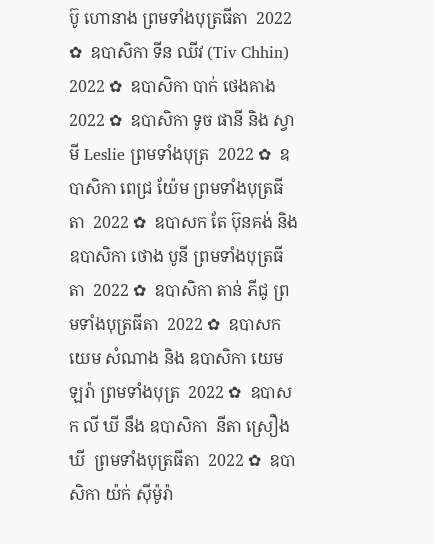ប៊ូ ហោនាង ព្រមទាំងបុត្រធីតា  2022 ✿  ឧបាសិកា ទីន ឈីវ (Tiv Chhin)  2022 ✿  ឧបាសិកា បាក់ ថេងគាង 2022 ✿  ឧបាសិកា ទូច ផានី និង ស្វាមី Leslie ព្រមទាំងបុត្រ  2022 ✿  ឧបាសិកា ពេជ្រ យ៉ែម ព្រមទាំងបុត្រធីតា  2022 ✿  ឧបាសក តែ ប៊ុនគង់ និង ឧបាសិកា ថោង បូនី ព្រមទាំងបុត្រធីតា  2022 ✿  ឧបាសិកា តាន់ ភីជូ ព្រមទាំងបុត្រធីតា  2022 ✿  ឧបាសក យេម សំណាង និង ឧបាសិកា យេម ឡរ៉ា ព្រមទាំងបុត្រ  2022 ✿  ឧបាសក លី ឃី នឹង ឧបាសិកា  នីតា ស្រឿង ឃី  ព្រមទាំងបុត្រធីតា  2022 ✿  ឧបាសិកា យ៉ក់ សុីម៉ូរ៉ា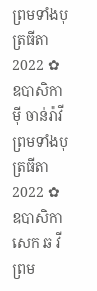ព្រមទាំងបុត្រធីតា  2022 ✿  ឧបាសិកា មុី ចាន់រ៉ាវី ព្រមទាំងបុត្រធីតា  2022 ✿  ឧបាសិកា សេក ឆ វី ព្រម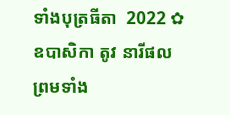ទាំងបុត្រធីតា  2022 ✿  ឧបាសិកា តូវ នារីផល ព្រមទាំង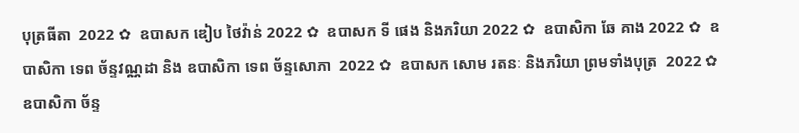បុត្រធីតា  2022 ✿  ឧបាសក ឌៀប ថៃវ៉ាន់ 2022 ✿  ឧបាសក ទី ផេង និងភរិយា 2022 ✿  ឧបាសិកា ឆែ គាង 2022 ✿  ឧបាសិកា ទេព ច័ន្ទវណ្ណដា និង ឧបាសិកា ទេព ច័ន្ទសោភា  2022 ✿  ឧបាសក សោម រតនៈ និងភរិយា ព្រមទាំងបុត្រ  2022 ✿  ឧបាសិកា ច័ន្ទ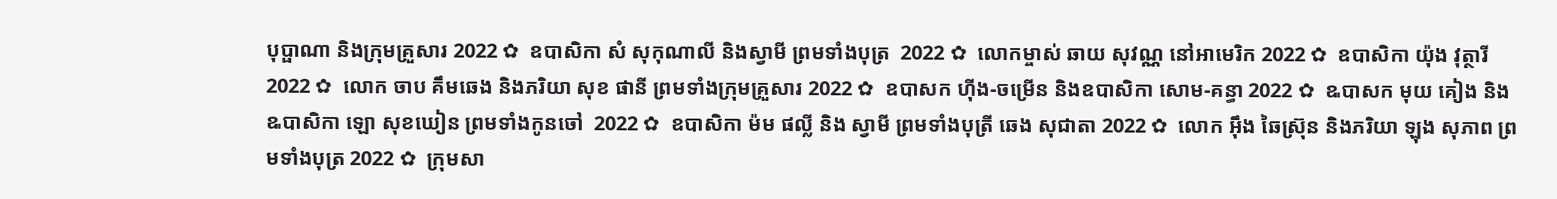បុប្ផាណា និងក្រុមគ្រួសារ 2022 ✿  ឧបាសិកា សំ សុកុណាលី និងស្វាមី ព្រមទាំងបុត្រ  2022 ✿  លោកម្ចាស់ ឆាយ សុវណ្ណ នៅអាមេរិក 2022 ✿  ឧបាសិកា យ៉ុង វុត្ថារី 2022 ✿  លោក ចាប គឹមឆេង និងភរិយា សុខ ផានី ព្រមទាំងក្រុមគ្រួសារ 2022 ✿  ឧបាសក ហ៊ីង-ចម្រើន និងឧបាសិកា សោម-គន្ធា 2022 ✿  ឩបាសក មុយ គៀង និង ឩបាសិកា ឡោ សុខឃៀន ព្រមទាំងកូនចៅ  2022 ✿  ឧបាសិកា ម៉ម ផល្លី និង ស្វាមី ព្រមទាំងបុត្រី ឆេង សុជាតា 2022 ✿  លោក អ៊ឹង ឆៃស្រ៊ុន និងភរិយា ឡុង សុភាព ព្រមទាំងបុត្រ 2022 ✿  ក្រុមសា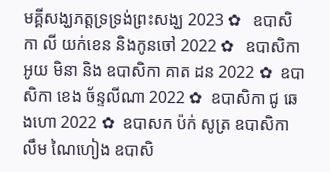មគ្គីសង្ឃភត្តទ្រទ្រង់ព្រះសង្ឃ 2023 ✿   ឧបាសិកា លី យក់ខេន និងកូនចៅ 2022 ✿   ឧបាសិកា អូយ មិនា និង ឧបាសិកា គាត ដន 2022 ✿  ឧបាសិកា ខេង ច័ន្ទលីណា 2022 ✿  ឧបាសិកា ជូ ឆេងហោ 2022 ✿  ឧបាសក ប៉ក់ សូត្រ ឧបាសិកា លឹម ណៃហៀង ឧបាសិ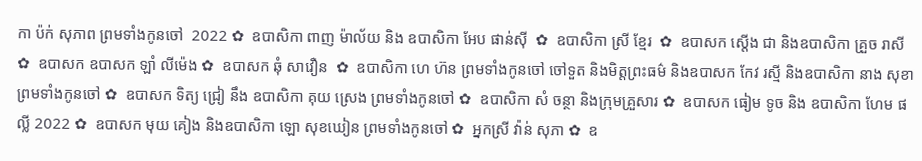កា ប៉ក់ សុភាព ព្រមទាំងកូនចៅ  2022 ✿  ឧបាសិកា ពាញ ម៉ាល័យ និង ឧបាសិកា អែប ផាន់ស៊ី  ✿  ឧបាសិកា ស្រី ខ្មែរ  ✿  ឧបាសក ស្តើង ជា និងឧបាសិកា គ្រួច រាសី  ✿  ឧបាសក ឧបាសក ឡាំ លីម៉េង ✿  ឧបាសក ឆុំ សាវឿន  ✿  ឧបាសិកា ហេ ហ៊ន ព្រមទាំងកូនចៅ ចៅទួត និងមិត្តព្រះធម៌ និងឧបាសក កែវ រស្មី និងឧបាសិកា នាង សុខា ព្រមទាំងកូនចៅ ✿  ឧបាសក ទិត្យ ជ្រៀ នឹង ឧបាសិកា គុយ ស្រេង ព្រមទាំងកូនចៅ ✿  ឧបាសិកា សំ ចន្ថា និងក្រុមគ្រួសារ ✿  ឧបាសក ធៀម ទូច និង ឧបាសិកា ហែម ផល្លី 2022 ✿  ឧបាសក មុយ គៀង និងឧបាសិកា ឡោ សុខឃៀន ព្រមទាំងកូនចៅ ✿  អ្នកស្រី វ៉ាន់ សុភា ✿  ឧ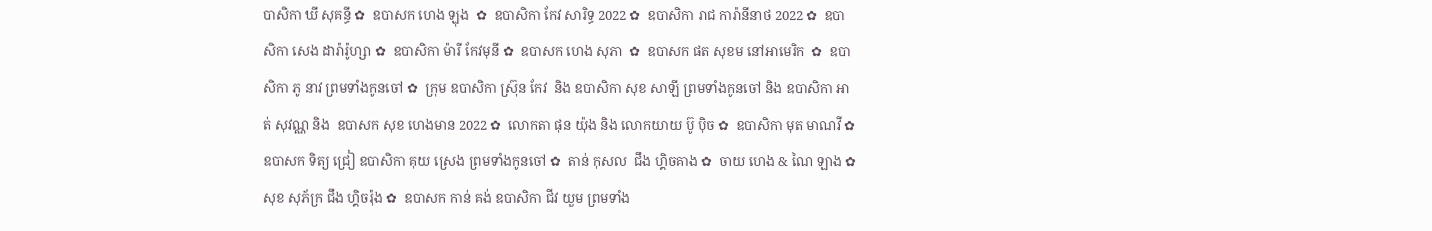បាសិកា ឃី សុគន្ធី ✿  ឧបាសក ហេង ឡុង  ✿  ឧបាសិកា កែវ សារិទ្ធ 2022 ✿  ឧបាសិកា រាជ ការ៉ានីនាថ 2022 ✿  ឧបាសិកា សេង ដារ៉ារ៉ូហ្សា ✿  ឧបាសិកា ម៉ារី កែវមុនី ✿  ឧបាសក ហេង សុភា  ✿  ឧបាសក ផត សុខម នៅអាមេរិក  ✿  ឧបាសិកា ភូ នាវ ព្រមទាំងកូនចៅ ✿  ក្រុម ឧបាសិកា ស្រ៊ុន កែវ  និង ឧបាសិកា សុខ សាឡី ព្រមទាំងកូនចៅ និង ឧបាសិកា អាត់ សុវណ្ណ និង  ឧបាសក សុខ ហេងមាន 2022 ✿  លោកតា ផុន យ៉ុង និង លោកយាយ ប៊ូ ប៉ិច ✿  ឧបាសិកា មុត មាណវី ✿  ឧបាសក ទិត្យ ជ្រៀ ឧបាសិកា គុយ ស្រេង ព្រមទាំងកូនចៅ ✿  តាន់ កុសល  ជឹង ហ្គិចគាង ✿  ចាយ ហេង & ណៃ ឡាង ✿  សុខ សុភ័ក្រ ជឹង ហ្គិចរ៉ុង ✿  ឧបាសក កាន់ គង់ ឧបាសិកា ជីវ យួម ព្រមទាំង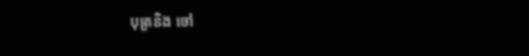បុត្រនិង ចៅ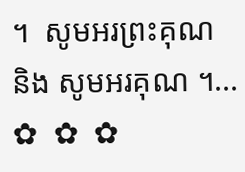។  សូមអរព្រះគុណ និង សូមអរគុណ ។...       ✿  ✿  ✿